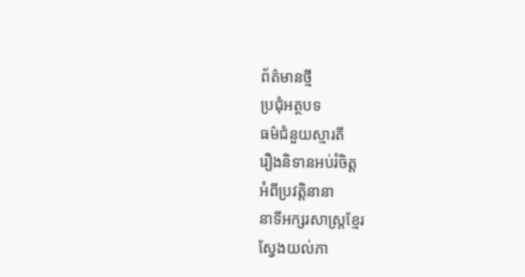ព័ត៌មានថ្មី
ប្រជុំអត្ថបទ
ធម៌ជំនួយស្មារតី
រឿងនិទានអប់រំចិត្ត
អំពីប្រវត្តិនានា
នាទីអក្សរសាស្រ្តខ្មែរ
ស្វែងយល់ភា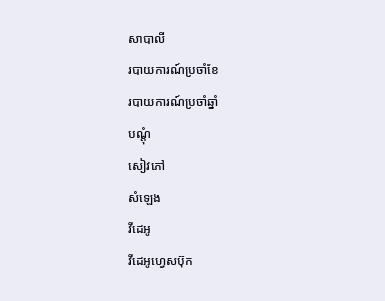សាបាលី
របាយការណ៍ប្រចាំខែ
របាយការណ៍ប្រចាំឆ្នាំ
បណ្តុំ
សៀវភៅ
សំឡេង
វីដេអូ
វីដេអូហ្វេសប៊ុក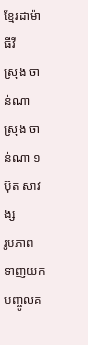ខ្មែរដាម៉ាធីវី
ស្រុង ចាន់ណា
ស្រុង ចាន់ណា ១
ប៊ុត សាវង្ស
រូបភាព
ទាញយក
បញ្ចូលគ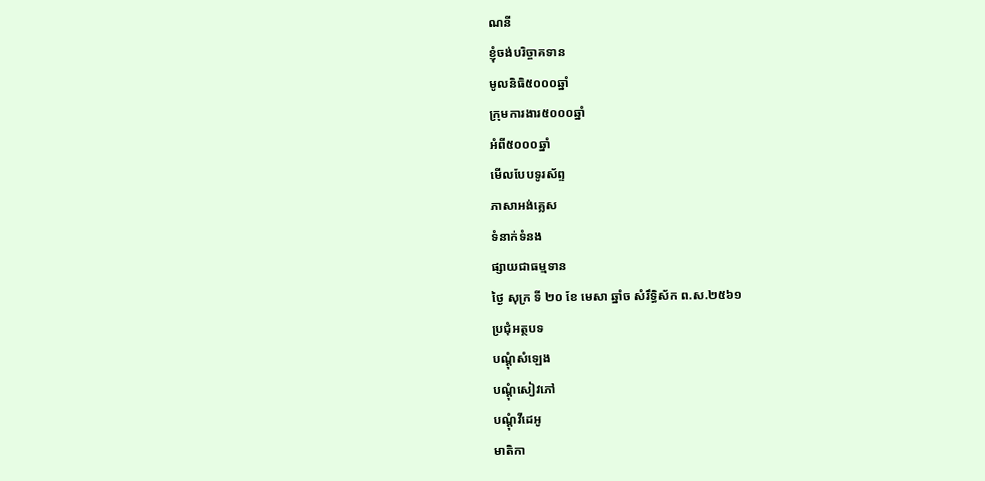ណនី
ខ្ញុំចង់បរិច្ចាគទាន
មូលនិធិ៥០០០ឆ្នាំ
ក្រុមការងារ៥០០០ឆ្នាំ
អំពី៥០០០ឆ្នាំ
មើលបែបទូរស័ព្ទ
ភាសាអង់គ្លេស
ទំនាក់ទំនង
ផ្សាយជាធម្មទាន
ថ្ងៃ សុក្រ ទី ២០ ខែ មេសា ឆ្នាំច សំរឹទ្ធិស័ក ព.ស.២៥៦១
ប្រជុំអត្ថបទ
បណ្តុំសំឡេង
បណ្តុំសៀវភៅ
បណ្តុំវីដេអូ
មាតិកា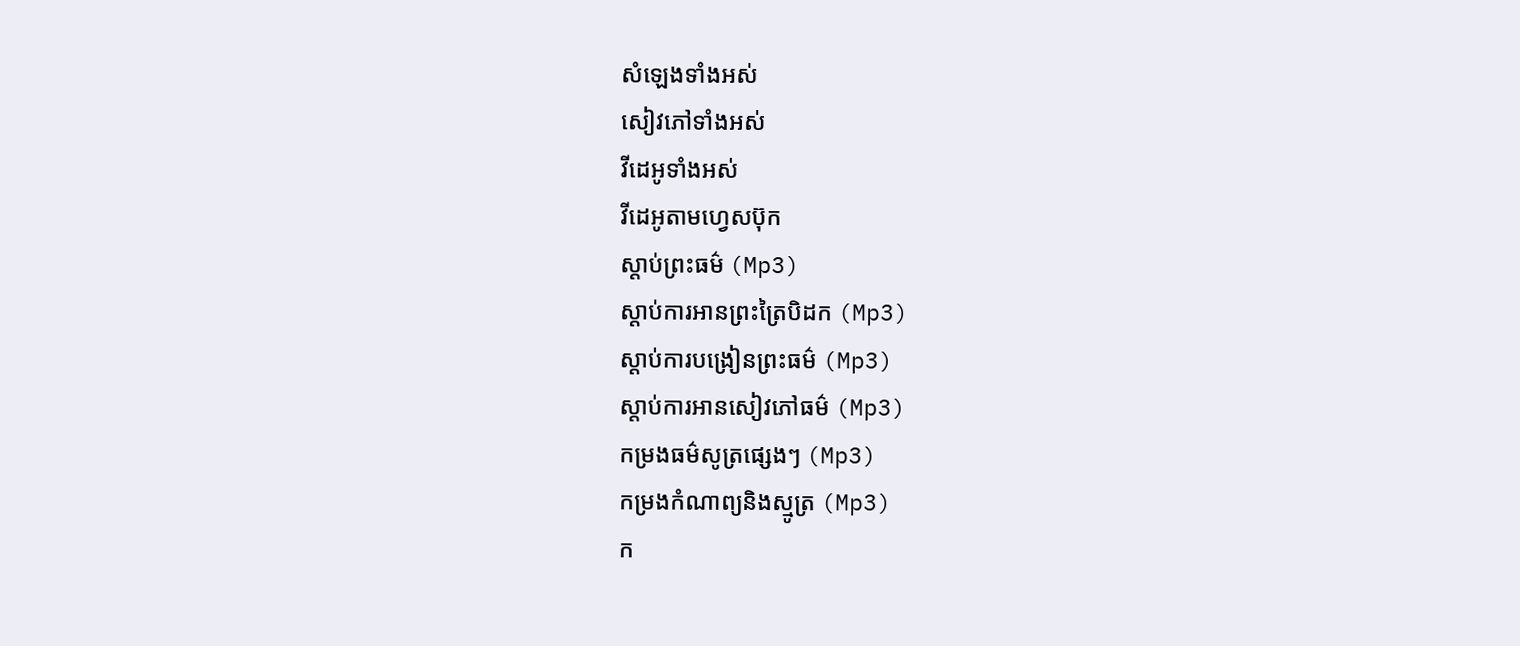សំឡេងទាំងអស់
សៀវភៅទាំងអស់
វីដេអូទាំងអស់
វីដេអូតាមហ្វេសប៊ុក
ស្តាប់ព្រះធម៌ (Mp3)
ស្តាប់ការអានព្រះត្រៃបិដក (Mp3)
ស្តាប់ការបង្រៀនព្រះធម៌ (Mp3)
ស្តាប់ការអានសៀវភៅធម៌ (Mp3)
កម្រងធម៌សូត្រផ្សេងៗ (Mp3)
កម្រងកំណាព្យនិងស្មូត្រ (Mp3)
ក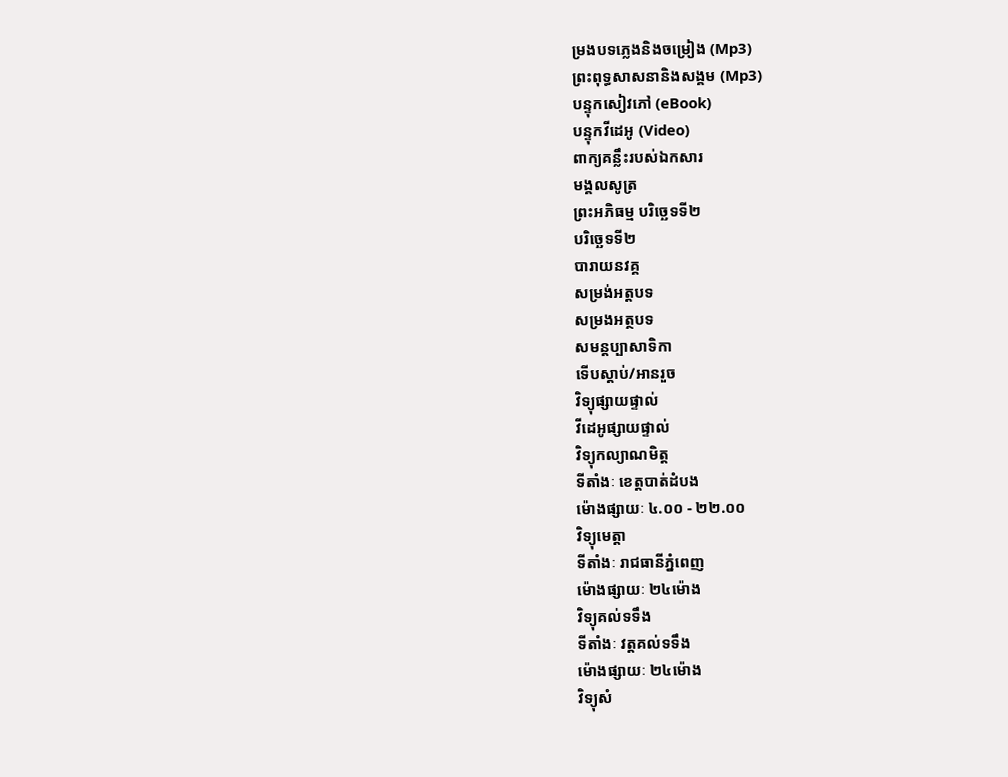ម្រងបទភ្លេងនិងចម្រៀង (Mp3)
ព្រះពុទ្ធសាសនានិងសង្គម (Mp3)
បន្ទុកសៀវភៅ (eBook)
បន្ទុកវីដេអូ (Video)
ពាក្យគន្លឹះរបស់ឯកសារ
មង្គលសូត្រ
ព្រះអភិធម្ម បរិច្ឆេទទី២
បរិច្ឆេទទី២
បារាយនវគ្គ
សម្រង់អត្តបទ
សម្រងអត្ថបទ
សមន្តប្បាសាទិកា
ទើបស្តាប់/អានរួច
វិទ្យុផ្សាយផ្ទាល់
វីដេអូផ្សាយផ្ទាល់
វិទ្យុកល្យាណមិត្ត
ទីតាំងៈ ខេត្តបាត់ដំបង
ម៉ោងផ្សាយៈ ៤.០០ - ២២.០០
វិទ្យុមេត្តា
ទីតាំងៈ រាជធានីភ្នំពេញ
ម៉ោងផ្សាយៈ ២៤ម៉ោង
វិទ្យុគល់ទទឹង
ទីតាំងៈ វត្តគល់ទទឹង
ម៉ោងផ្សាយៈ ២៤ម៉ោង
វិទ្យុសំ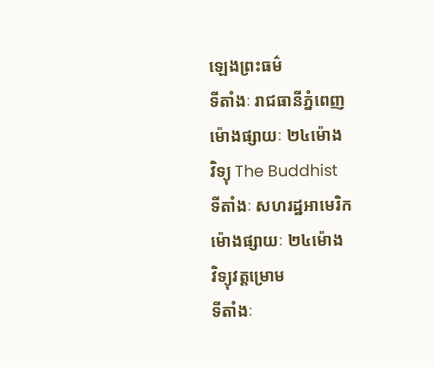ឡេងព្រះធម៌
ទីតាំងៈ រាជធានីភ្នំពេញ
ម៉ោងផ្សាយៈ ២៤ម៉ោង
វិទ្យុ The Buddhist
ទីតាំងៈ សហរដ្ឋអាមេរិក
ម៉ោងផ្សាយៈ ២៤ម៉ោង
វិទ្យុវត្តម្រោម
ទីតាំងៈ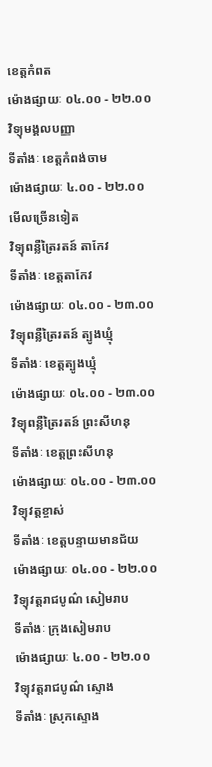ខេត្តកំពត
ម៉ោងផ្សាយៈ ០៤.០០ - ២២.០០
វិទ្យុមង្គលបញ្ញា
ទីតាំងៈ ខេត្តកំពង់ចាម
ម៉ោងផ្សាយៈ ៤.០០ - ២២.០០
មើលច្រើនទៀត
វិទ្យុពន្លឺត្រៃរតន៍ តាកែវ
ទីតាំងៈ ខេត្តតាកែវ
ម៉ោងផ្សាយៈ ០៤.០០ - ២៣.០០
វិទ្យុពន្លឺត្រៃរតន៍ ត្បូងឃ្មុំ
ទីតាំងៈ ខេត្តត្បូងឃ្មុំ
ម៉ោងផ្សាយៈ ០៤.០០ - ២៣.០០
វិទ្យុពន្លឺត្រៃរតន៍ ព្រះសីហនុ
ទីតាំងៈ ខេត្តព្រះសីហនុ
ម៉ោងផ្សាយៈ ០៤.០០ - ២៣.០០
វិទ្យុវត្តខ្ចាស់
ទីតាំងៈ ខេត្តបន្ទាយមានជ័យ
ម៉ោងផ្សាយៈ ០៤.០០ - ២២.០០
វិទ្យុវត្តរាជបូណ៌ សៀមរាប
ទីតាំងៈ ក្រុងសៀមរាប
ម៉ោងផ្សាយៈ ៤.០០ - ២២.០០
វិទ្យុវត្តរាជបូណ៌ ស្ទោង
ទីតាំងៈ ស្រុកស្ទោង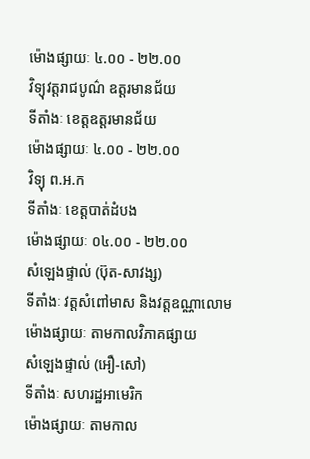ម៉ោងផ្សាយៈ ៤.០០ - ២២.០០
វិទ្យុវត្តរាជបូណ៌ ឧត្តរមានជ័យ
ទីតាំងៈ ខេត្តឧត្តរមានជ័យ
ម៉ោងផ្សាយៈ ៤.០០ - ២២.០០
វិទ្យុ ព.អ.ក
ទីតាំងៈ ខេត្តបាត់ដំបង
ម៉ោងផ្សាយៈ ០៤.០០ - ២២.០០
សំឡេងផ្ទាល់ (ប៊ុត-សាវង្ស)
ទីតាំងៈ វត្តសំពៅមាស និងវត្តឧណ្ណាលោម
ម៉ោងផ្សាយៈ តាមកាលវិភាគផ្សាយ
សំឡេងផ្ទាល់ (អឿ-សៅ)
ទីតាំងៈ សហរដ្ឋអាមេរិក
ម៉ោងផ្សាយៈ តាមកាល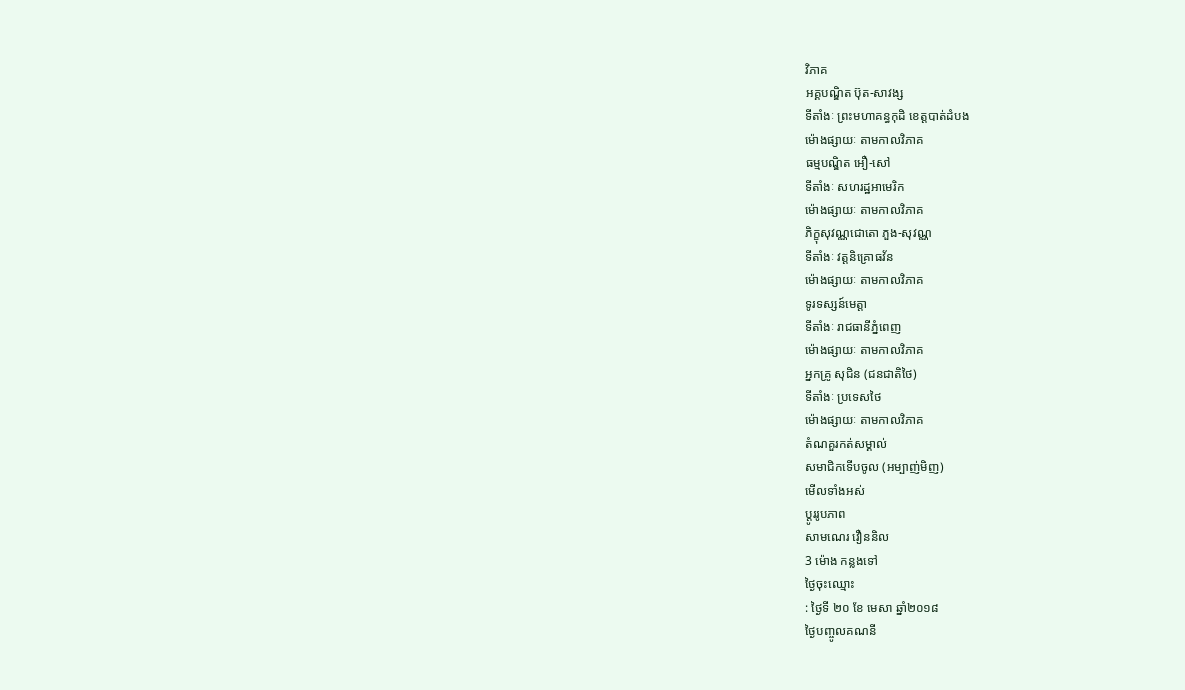វិភាគ
អគ្គបណ្ឌិត ប៊ុត-សាវង្ស
ទីតាំងៈ ព្រះមហាគន្ធកុដិ ខេត្តបាត់ដំបង
ម៉ោងផ្សាយៈ តាមកាលវិភាគ
ធម្មបណ្ឌិត អឿ-សៅ
ទីតាំងៈ សហរដ្ឋអាមេរិក
ម៉ោងផ្សាយៈ តាមកាលវិភាគ
ភិក្ខុសុវណ្ណជោតោ ភួង-សុវណ្ណ
ទីតាំងៈ វត្តនិគ្រោធវ័ន
ម៉ោងផ្សាយៈ តាមកាលវិភាគ
ទូរទស្សន៍មេត្តា
ទីតាំងៈ រាជធានីភ្នំពេញ
ម៉ោងផ្សាយៈ តាមកាលវិភាគ
អ្នកគ្រូ សុជិន (ជនជាតិថៃ)
ទីតាំងៈ ប្រទេសថៃ
ម៉ោងផ្សាយៈ តាមកាលវិភាគ
តំណគួរកត់សម្គាល់
សមាជិកទើបចូល (អម្បាញ់មិញ)
មើលទាំងអស់
ប្តូររូបភាព
សាមណេរ វឿននិល
3 ម៉ោង កន្លងទៅ
ថ្ងៃចុះឈ្មោះ
: ថ្ងៃទី ២០ ខែ មេសា ឆ្នាំ២០១៨
ថ្ងៃបញ្ចូលគណនី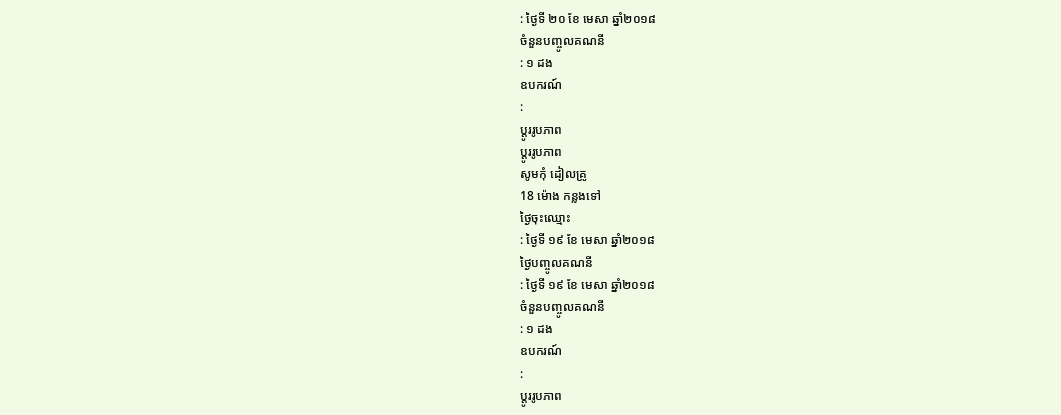: ថ្ងៃទី ២០ ខែ មេសា ឆ្នាំ២០១៨
ចំនួនបញ្ចូលគណនី
: ១ ដង
ឧបករណ៍
:
ប្តូររូបភាព
ប្តូររូបភាព
សូមកុំ ដៀលគ្រូ
18 ម៉ោង កន្លងទៅ
ថ្ងៃចុះឈ្មោះ
: ថ្ងៃទី ១៩ ខែ មេសា ឆ្នាំ២០១៨
ថ្ងៃបញ្ចូលគណនី
: ថ្ងៃទី ១៩ ខែ មេសា ឆ្នាំ២០១៨
ចំនួនបញ្ចូលគណនី
: ១ ដង
ឧបករណ៍
:
ប្តូររូបភាព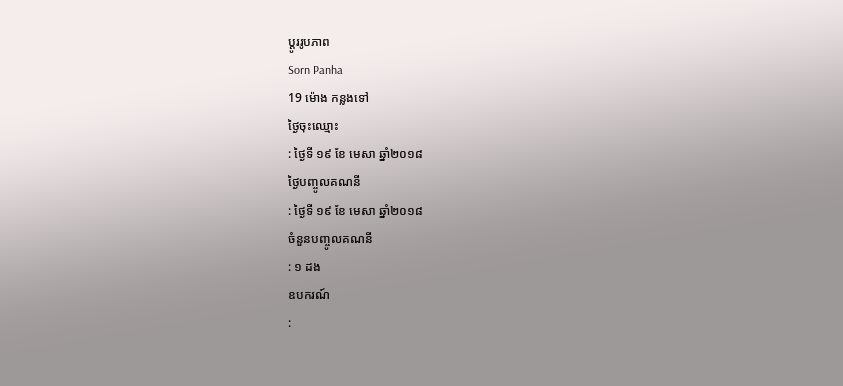ប្តូររូបភាព
Sorn Panha
19 ម៉ោង កន្លងទៅ
ថ្ងៃចុះឈ្មោះ
: ថ្ងៃទី ១៩ ខែ មេសា ឆ្នាំ២០១៨
ថ្ងៃបញ្ចូលគណនី
: ថ្ងៃទី ១៩ ខែ មេសា ឆ្នាំ២០១៨
ចំនួនបញ្ចូលគណនី
: ១ ដង
ឧបករណ៍
: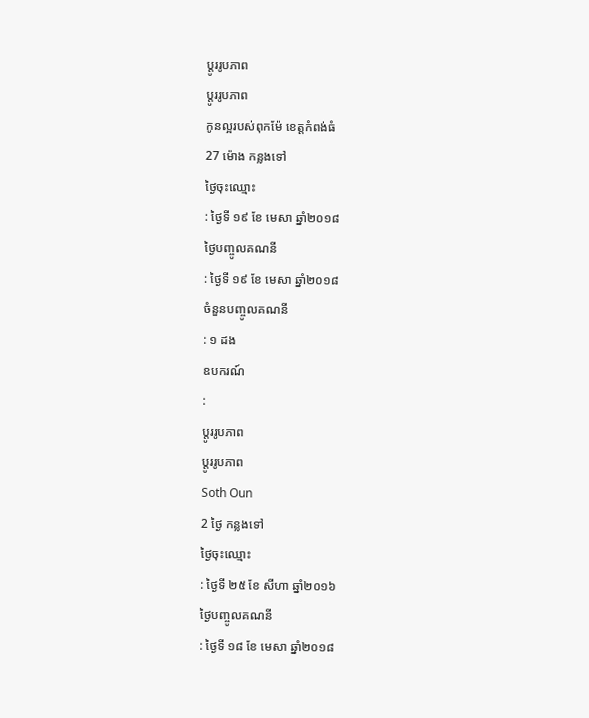ប្តូររូបភាព
ប្តូររូបភាព
កូនល្អរបស់ពុកម៉ែ ខេត្តកំពង់ធំ
27 ម៉ោង កន្លងទៅ
ថ្ងៃចុះឈ្មោះ
: ថ្ងៃទី ១៩ ខែ មេសា ឆ្នាំ២០១៨
ថ្ងៃបញ្ចូលគណនី
: ថ្ងៃទី ១៩ ខែ មេសា ឆ្នាំ២០១៨
ចំនួនបញ្ចូលគណនី
: ១ ដង
ឧបករណ៍
:
ប្តូររូបភាព
ប្តូររូបភាព
Soth Oun
2 ថ្ងៃ កន្លងទៅ
ថ្ងៃចុះឈ្មោះ
: ថ្ងៃទី ២៥ ខែ សីហា ឆ្នាំ២០១៦
ថ្ងៃបញ្ចូលគណនី
: ថ្ងៃទី ១៨ ខែ មេសា ឆ្នាំ២០១៨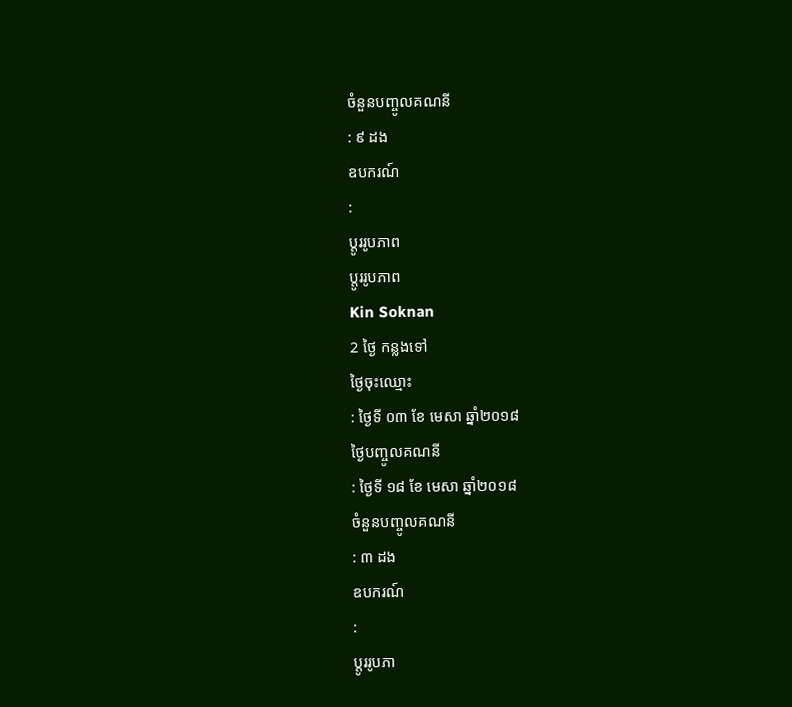ចំនួនបញ្ចូលគណនី
: ៩ ដង
ឧបករណ៍
:
ប្តូររូបភាព
ប្តូររូបភាព
Kin Soknan
2 ថ្ងៃ កន្លងទៅ
ថ្ងៃចុះឈ្មោះ
: ថ្ងៃទី ០៣ ខែ មេសា ឆ្នាំ២០១៨
ថ្ងៃបញ្ចូលគណនី
: ថ្ងៃទី ១៨ ខែ មេសា ឆ្នាំ២០១៨
ចំនួនបញ្ចូលគណនី
: ៣ ដង
ឧបករណ៍
:
ប្តូររូបភា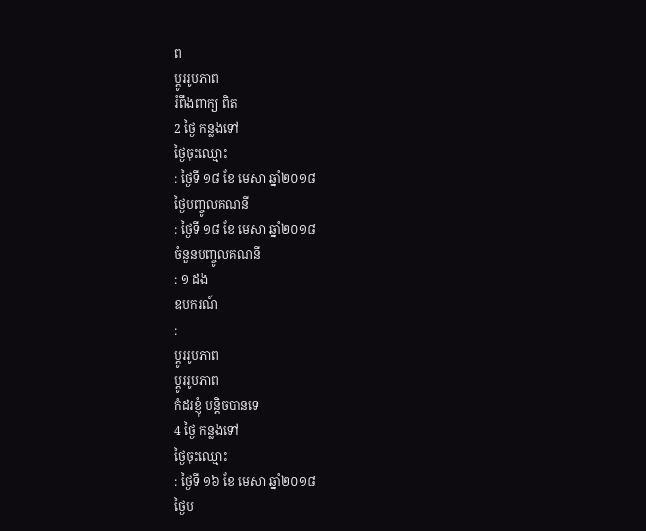ព
ប្តូររូបភាព
រំពឹងពាក្យ ពិត
2 ថ្ងៃ កន្លងទៅ
ថ្ងៃចុះឈ្មោះ
: ថ្ងៃទី ១៨ ខែ មេសា ឆ្នាំ២០១៨
ថ្ងៃបញ្ចូលគណនី
: ថ្ងៃទី ១៨ ខែ មេសា ឆ្នាំ២០១៨
ចំនួនបញ្ចូលគណនី
: ១ ដង
ឧបករណ៍
:
ប្តូររូបភាព
ប្តូររូបភាព
កំដរខ្ញុំ បន្តិចបានទេ
4 ថ្ងៃ កន្លងទៅ
ថ្ងៃចុះឈ្មោះ
: ថ្ងៃទី ១៦ ខែ មេសា ឆ្នាំ២០១៨
ថ្ងៃប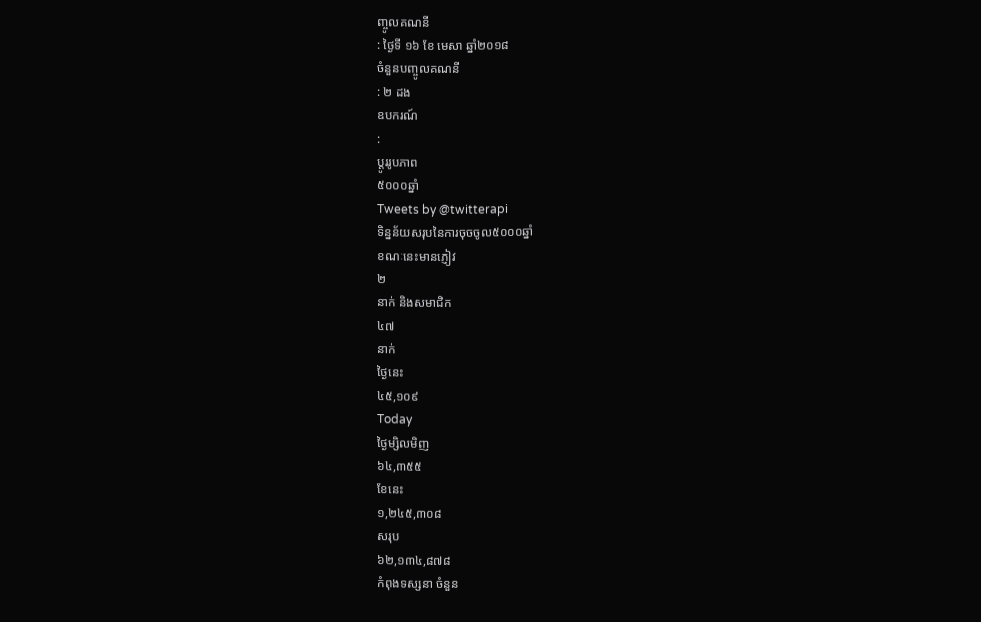ញ្ចូលគណនី
: ថ្ងៃទី ១៦ ខែ មេសា ឆ្នាំ២០១៨
ចំនួនបញ្ចូលគណនី
: ២ ដង
ឧបករណ៍
:
ប្តូររូបភាព
៥០០០ឆ្នាំ
Tweets by @twitterapi
ទិន្នន័យសរុបនៃការចុចចូល៥០០០ឆ្នាំ
ខណៈនេះមានភ្ញៀវ
២
នាក់ និងសមាជិក
៤៧
នាក់
ថ្ងៃនេះ
៤៥,១០៩
Today
ថ្ងៃម្សិលមិញ
៦៤,៣៥៥
ខែនេះ
១,២៤៥,៣០៨
សរុប
៦២,១៣៤,៨៧៨
កំពុងទស្សនា ចំនួន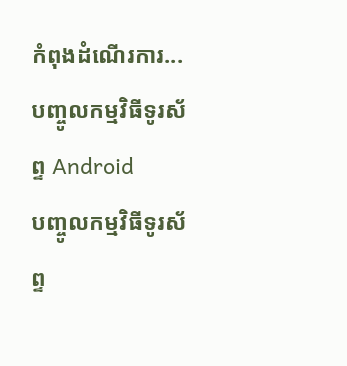កំពុងដំណើរការ...
បញ្ចូលកម្មវិធីទូរស័ព្ទ Android
បញ្ចូលកម្មវិធីទូរស័ព្ទ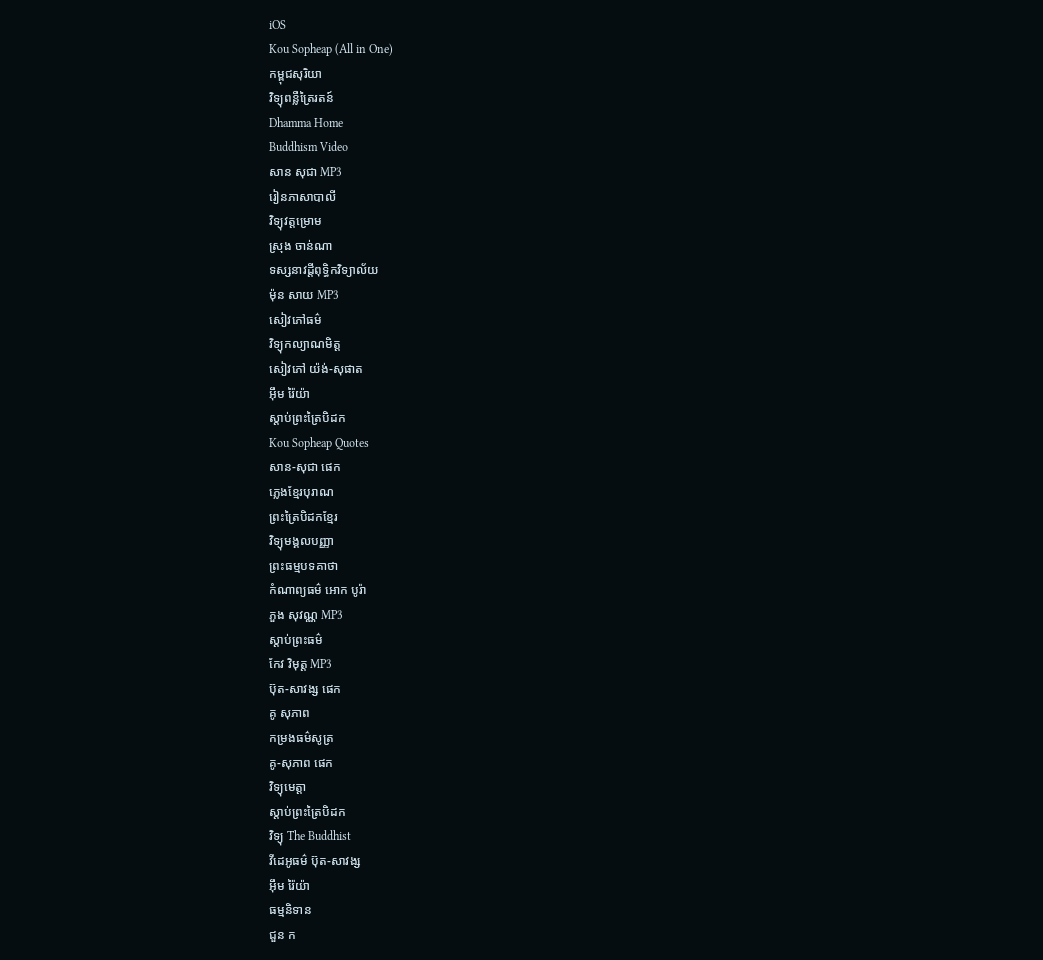iOS
Kou Sopheap (All in One)
កម្ពុជសុរិយា
វិទ្យុពន្លឺត្រៃរតន៍
Dhamma Home
Buddhism Video
សាន សុជា MP3
រៀនភាសាបាលី
វិទ្យុវត្តម្រោម
ស្រុង ចាន់ណា
ទស្សនាវដ្តីពុទ្ធិកវិទ្យាល័យ
ម៉ុន សាយ MP3
សៀវភៅធម៌
វិទ្យុកល្យាណមិត្ត
សៀវភៅ យ៉ង់-សុផាត
អ៊ឹម រ៉ៃយ៉ា
ស្តាប់ព្រះត្រៃបិដក
Kou Sopheap Quotes
សាន-សុជា ផេក
ភ្លេងខ្មែរបុរាណ
ព្រះត្រៃបិដកខ្មែរ
វិទ្យុមង្គលបញ្ញា
ព្រះធម្មបទគាថា
កំណាព្យធម៌ អោក បូរ៉ា
ភួង សុវណ្ណ MP3
ស្តាប់ព្រះធម៌
កែវ វិមុត្ត MP3
ប៊ុត-សាវង្ស ផេក
គូ សុភាព
កម្រងធម៌សូត្រ
គូ-សុភាព ផេក
វិទ្យុមេត្តា
ស្តាប់ព្រះត្រៃបិដក
វិទ្យុ The Buddhist
វីដេអូធម៌ ប៊ុត-សាវង្ស
អ៊ឹម រ៉ៃយ៉ា
ធម្មនិទាន
ជួន ក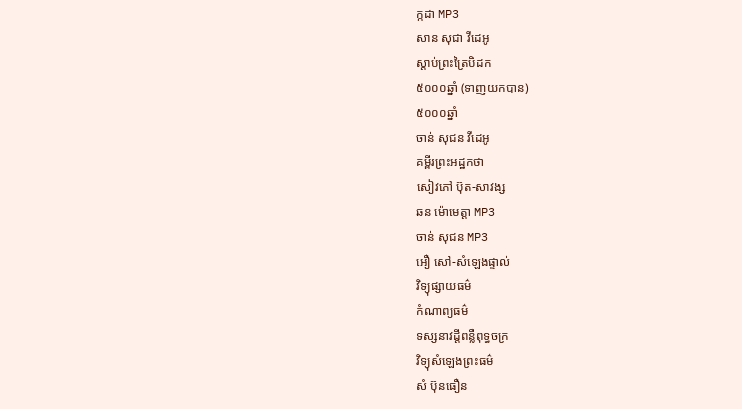ក្កដា MP3
សាន សុជា វីដេអូ
ស្តាប់ព្រះត្រៃបិដក
៥០០០ឆ្នាំ (ទាញយកបាន)
៥០០០ឆ្នាំ
ចាន់ សុជន វីដេអូ
គម្ពីរព្រះអដ្ឋកថា
សៀវភៅ ប៊ុត-សាវង្ស
ឆន ម៉ោមេត្តា MP3
ចាន់ សុជន MP3
អឿ សៅ-សំឡេងផ្ទាល់
វិទ្យុផ្សាយធម៌
កំណាព្យធម៌
ទស្សនាវដ្តីពន្លឺពុទ្ធចក្រ
វិទ្យុសំឡេងព្រះធម៌
សំ ប៊ុនធឿន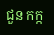ជួន កក្ក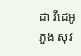ដា វីដេអូ
ភួង សុវ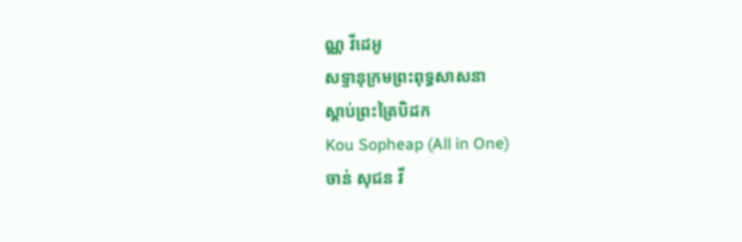ណ្ណ វីដេអូ
សទ្ទានុក្រមព្រះពុទ្ធសាសនា
ស្តាប់ព្រះត្រៃបិដក
Kou Sopheap (All in One)
ចាន់ សុជន វី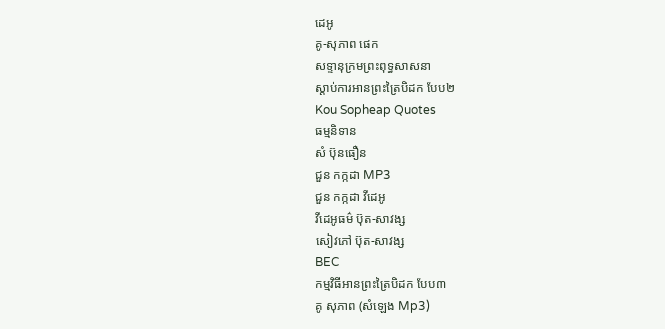ដេអូ
គូ-សុភាព ផេក
សទ្ទានុក្រមព្រះពុទ្ធសាសនា
ស្តាប់ការអានព្រះត្រៃបិដក បែប២
Kou Sopheap Quotes
ធម្មនិទាន
សំ ប៊ុនធឿន
ជួន កក្កដា MP3
ជួន កក្កដា វីដេអូ
វីដេអូធម៌ ប៊ុត-សាវង្ស
សៀវភៅ ប៊ុត-សាវង្ស
BEC
កម្មវិធីអានព្រះត្រៃបិដក បែប៣
គូ សុភាព (សំឡេង Mp3)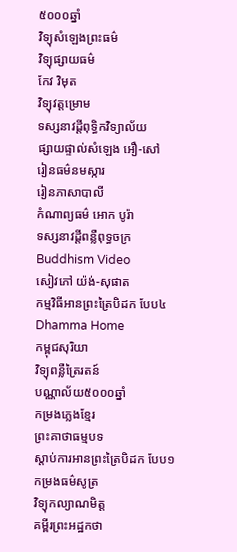៥០០០ឆ្នាំ
វិទ្យុសំឡេងព្រះធម៌
វិទ្យុផ្សាយធម៌
កែវ វិមុត
វិទ្យុវត្តម្រោម
ទស្សនាវដ្តីពុទ្ធិកវិទ្យាល័យ
ផ្សាយផ្ទាល់សំឡេង អឿ-សៅ
រៀនធម៌នមស្ការ
រៀនភាសាបាលី
កំណាព្យធម៌ អោក បូរ៉ា
ទស្សនាវដ្តីពន្លឺពុទ្ធចក្រ
Buddhism Video
សៀវភៅ យ៉ង់-សុផាត
កម្មវិធីអានព្រះត្រៃបិដក បែប៤
Dhamma Home
កម្ពុជសុរិយា
វិទ្យុពន្លឺត្រៃរតន៍
បណ្ណាល័យ៥០០០ឆ្នាំ
កម្រងភ្លេងខ្មែរ
ព្រះគាថាធម្មបទ
ស្តាប់ការអានព្រះត្រៃបិដក បែប១
កម្រងធម៌សូត្រ
វិទ្យុកល្យាណមិត្ត
គម្ពីរព្រះអដ្ឋកថា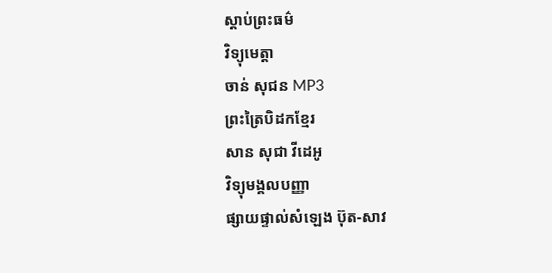ស្តាប់ព្រះធម៌
វិទ្យុមេត្តា
ចាន់ សុជន MP3
ព្រះត្រៃបិដកខ្មែរ
សាន សុជា វីដេអូ
វិទ្យុមង្គលបញ្ញា
ផ្សាយផ្ទាល់សំឡេង ប៊ុត-សាវ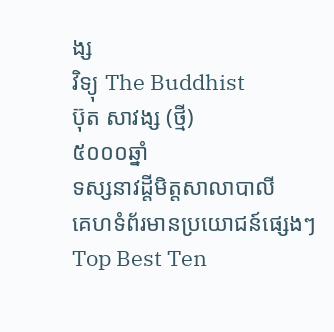ង្ស
វិទ្យុ The Buddhist
ប៊ុត សាវង្ស (ថ្មី)
៥០០០ឆ្នាំ
ទស្សនាវដ្តីមិត្តសាលាបាលី
គេហទំព័រមានប្រយោជន៍ផ្សេងៗ
Top Best Ten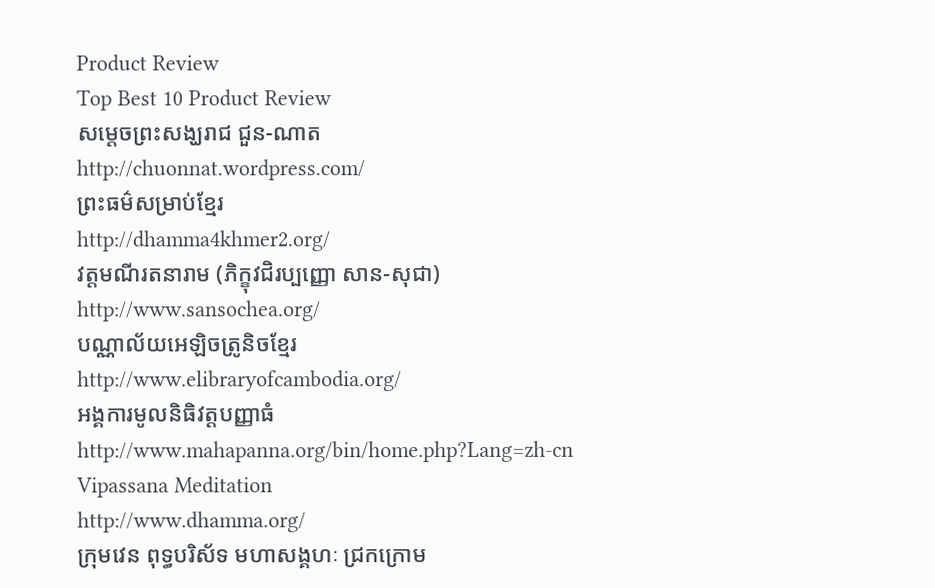Product Review
Top Best 10 Product Review
សម្តេចព្រះសង្ឃរាជ ជួន-ណាត
http://chuonnat.wordpress.com/
ព្រះធម៌សម្រាប់ខ្មែរ
http://dhamma4khmer2.org/
វត្តមណីរតនារាម (ភិក្ខុវជិរប្បញ្ញោ សាន-សុជា)
http://www.sansochea.org/
បណ្ណាល័យអេឡិចត្រូនិចខ្មែរ
http://www.elibraryofcambodia.org/
អង្គការមូលនិធិវត្តបញ្ញាធំ
http://www.mahapanna.org/bin/home.php?Lang=zh-cn
Vipassana Meditation
http://www.dhamma.org/
ក្រុមវេន ពុទ្ធបរិស័ទ មហាសង្គហៈ ជ្រកក្រោម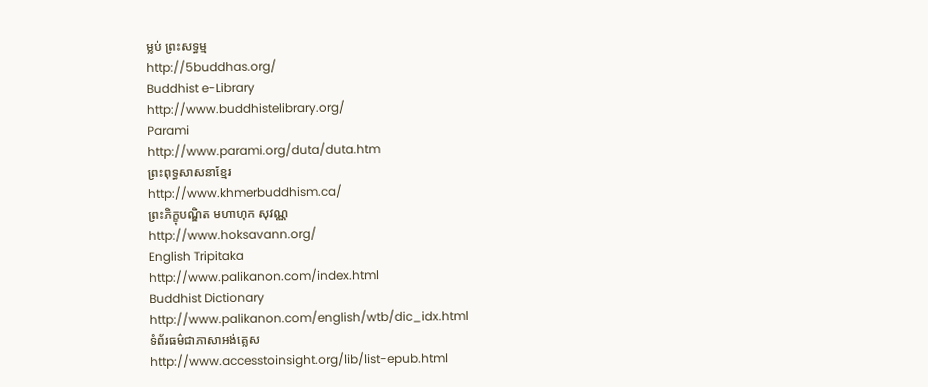ម្លប់ ព្រះសទ្ធម្ម
http://5buddhas.org/
Buddhist e-Library
http://www.buddhistelibrary.org/
Parami
http://www.parami.org/duta/duta.htm
ព្រះពុទ្ធសាសនាខ្មែរ
http://www.khmerbuddhism.ca/
ព្រះភិក្ខុបណ្ឌិត មហាហុក សុវណ្ណ
http://www.hoksavann.org/
English Tripitaka
http://www.palikanon.com/index.html
Buddhist Dictionary
http://www.palikanon.com/english/wtb/dic_idx.html
ទំព័រធម៌ជាភាសាអង់គ្លេស
http://www.accesstoinsight.org/lib/list-epub.html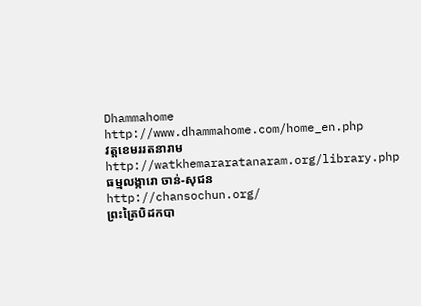Dhammahome
http://www.dhammahome.com/home_en.php
វត្តខេមររតនារាម
http://watkhemararatanaram.org/library.php
ធម្មលង្ការោ ចាន់-សុជន
http://chansochun.org/
ព្រះត្រៃបិដកបា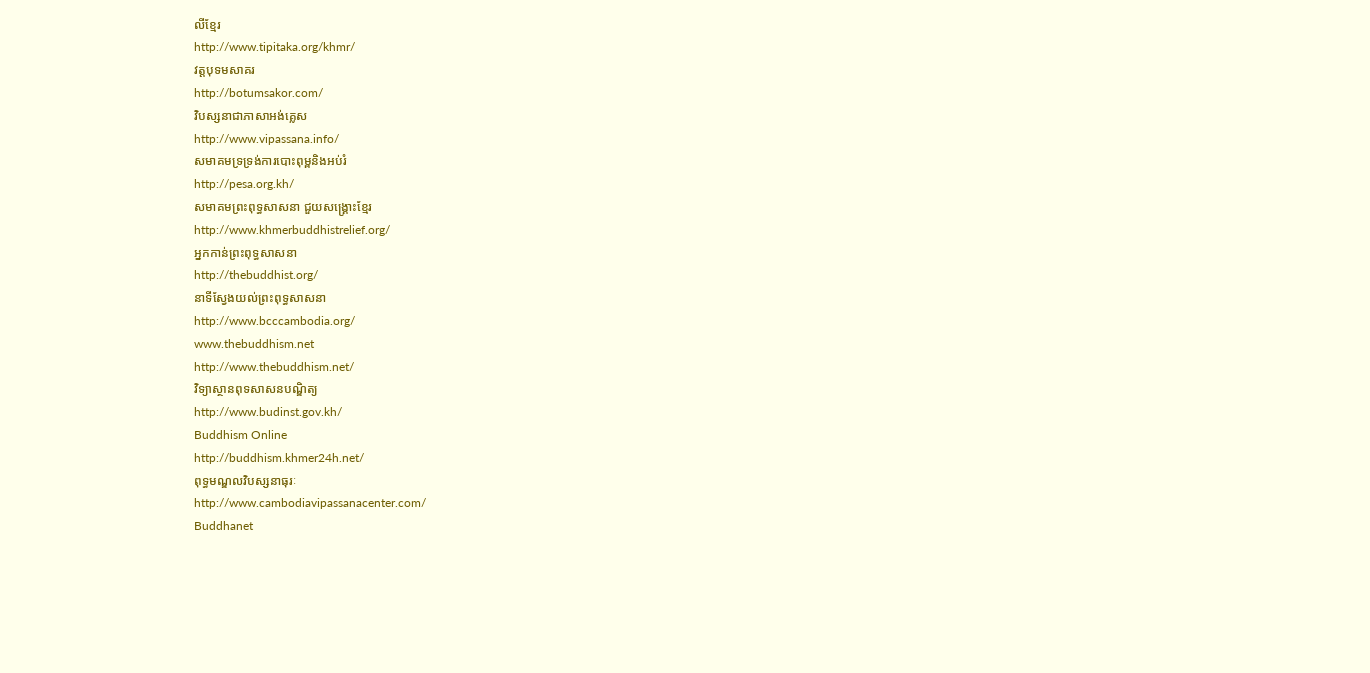លីខ្មែរ
http://www.tipitaka.org/khmr/
វត្តបុទមសាគរ
http://botumsakor.com/
វិបស្សនាជាភាសាអង់គ្លេស
http://www.vipassana.info/
សមាគមទ្រទ្រង់ការបោះពុម្ពនិងអប់រំ
http://pesa.org.kh/
សមាគមព្រះពុទ្ធសាសនា ជួយសង្រ្គោះខ្មែរ
http://www.khmerbuddhistrelief.org/
អ្នកកាន់ព្រះពុទ្ធសាសនា
http://thebuddhist.org/
នាទីស្វែងយល់ព្រះពុទ្ធសាសនា
http://www.bcccambodia.org/
www.thebuddhism.net
http://www.thebuddhism.net/
វិទ្យាស្ថានពុទសាសនបណ្ឌិត្យ
http://www.budinst.gov.kh/
Buddhism Online
http://buddhism.khmer24h.net/
ពុទ្ធមណ្ឌលវិបស្សនាធុរៈ
http://www.cambodiavipassanacenter.com/
Buddhanet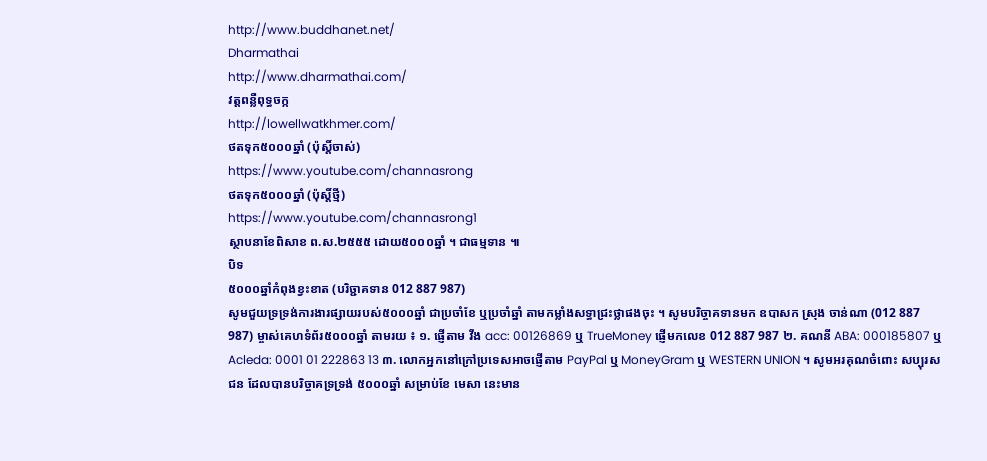http://www.buddhanet.net/
Dharmathai
http://www.dharmathai.com/
វត្តពន្លឺពុទ្ធចក្ក
http://lowellwatkhmer.com/
ថតទុក៥០០០ឆ្នាំ (ប៉ុស្តិ៍ចាស់)
https://www.youtube.com/channasrong
ថតទុក៥០០០ឆ្នាំ (ប៉ុស្តិ៍ថ្មី)
https://www.youtube.com/channasrong1
ស្ថាបនាខែពិសាខ ព.ស.២៥៥៥ ដោយ៥០០០ឆ្នាំ ។ ជាធម្មទាន ៕
បិទ
៥០០០ឆ្នាំកំពុងខ្វះខាត (បរិច្ជាគទាន 012 887 987)
សូមជួយទ្រទ្រង់ការងារផ្សាយរបស់៥០០០ឆ្នាំ ជាប្រចាំខែ ឬប្រចាំឆ្នាំ តាមកម្លាំងសទ្ធាជ្រះថ្លាផងចុះ ។ សូមបរិច្ចាគទានមក ឧបាសក ស្រុង ចាន់ណា (012 887 987) ម្ចាស់គេហទំព័រ៥០០០ឆ្នាំ តាមរយ ៖ ១. ផ្ញើតាម វីង acc: 00126869 ឬ TrueMoney ផ្ញើមកលេខ 012 887 987 ២. គណនី ABA: 000185807 ឬ Acleda: 0001 01 222863 13 ៣. លោកអ្នកនៅក្រៅប្រទេសអាចផ្ញើតាម PayPal ឬ MoneyGram ឬ WESTERN UNION ។ សូមអរគុណចំពោះ សប្បុរសជន ដែលបានបរិច្ចាគទ្រទ្រង់ ៥០០០ឆ្នាំ សម្រាប់ខែ មេសា នេះមាន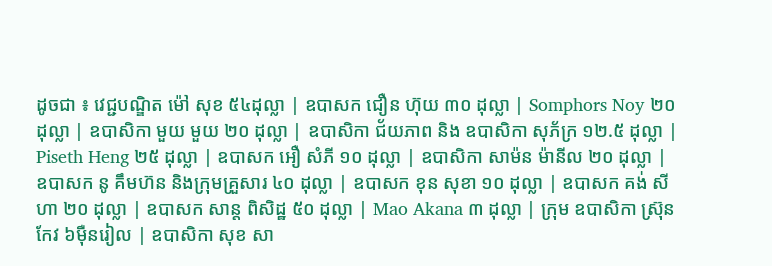ដូចជា ៖ វេជ្ជបណ្ឌិត ម៉ៅ សុខ ៥៤ដុល្លា | ឧបាសក ជឿន ហ៊ុយ ៣០ ដុល្លា | Somphors Noy ២០ ដុល្លា | ឧបាសិកា មួយ មួយ ២០ ដុល្លា | ឧបាសិកា ជ័យភាព និង ឧបាសិកា សុភ័ក្រ ១២.៥ ដុល្លា | Piseth Heng ២៥ ដុល្លា | ឧបាសក អឿ សំភី ១០ ដុល្លា | ឧបាសិកា សាម៉ន ម៉ានីល ២០ ដុល្លា | ឧបាសក នូ គឹមហ៊ន និងក្រុមគ្រួសារ ៤០ ដុល្លា | ឧបាសក ខុន សុខា ១០ ដុល្លា | ឧបាសក គង់ សីហា ២០ ដុល្លា | ឧបាសក សាន្ត ពិសិដ្ឋ ៥០ ដុល្លា | Mao Akana ៣ ដុល្លា | ក្រុម ឧបាសិកា ស្រ៊ុន កែវ ៦ម៉ឺនរៀល | ឧបាសិកា សុខ សា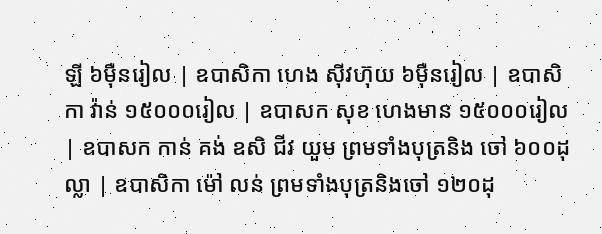ឡី ៦ម៉ឺនរៀល | ឧបាសិកា ហេង ស៊ីវហ៊ុយ ៦ម៉ឺនរៀល | ឧបាសិកា វ៉ាន់ ១៥០០០រៀល | ឧបាសក សុខ ហេងមាន ១៥០០០រៀល | ឧបាសក កាន់ គង់ ឧសិ ជីវ យួម ព្រមទាំងបុត្រនិង ចៅ ៦០០ដុល្លា | ឧបាសិកា ម៉ៅ លន់ ព្រមទាំងបុត្រនិងចៅ ១២០ដុ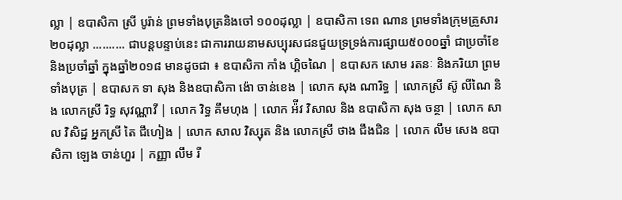ល្លា | ឧបាសិកា ស្រី បូរ៉ាន់ ព្រមទាំងបុត្រនិងចៅ ១០០ដុល្លា | ឧបាសិកា ទេព ណាន ព្រមទាំងក្រុមគ្រួសារ ២០ដុល្លា .......... ជាបន្តបន្ទាប់នេះ ជាការរាយនាមសប្បុរសជនជួយទ្រទ្រង់ការផ្សាយ៥០០០ឆ្នាំ ជាប្រចាំខែ និងប្រចាំឆ្នាំ ក្នុងឆ្នាំ២០១៨ មានដូចជា ៖ ឧបាសិកា កាំង ហ្គិចណៃ | ឧបាសក សោម រតនៈ និងភរិយា ព្រមទាំងបុត្រ | ឧបាសក ទា សុង និងឧបាសិកា ង៉ោ ចាន់ខេង | លោក សុង ណារិទ្ធ | លោកស្រី ស៊ូ លីណៃ និង លោកស្រី រិទ្ធ សុវណ្ណាវី | លោក វិទ្ធ គឹមហុង | លោក អ៉ីវ វិសាល និង ឧបាសិកា សុង ចន្ថា | លោក សាល វិសិដ្ឋ អ្នកស្រី តៃ ជឹហៀង | លោក សាល វិស្សុត និង លោកស្រី ថាង ជឹងជិន | លោក លឹម សេង ឧបាសិកា ឡេង ចាន់ហួរ | កញ្ញា លឹម រី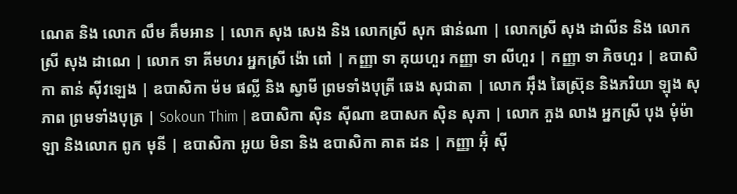ណេត និង លោក លឹម គឹមអាន | លោក សុង សេង និង លោកស្រី សុក ផាន់ណា | លោកស្រី សុង ដាលីន និង លោកស្រី សុង ដាណេ | លោក ទា គីមហរ អ្នកស្រី ង៉ោ ពៅ | កញ្ញា ទា គុយហួរ កញ្ញា ទា លីហួរ | កញ្ញា ទា ភិចហួរ | ឧបាសិកា តាន់ ស៊ីវឡេង | ឧបាសិកា ម៉ម ផល្លី និង ស្វាមី ព្រមទាំងបុត្រី ឆេង សុជាតា | លោក អ៊ឹង ឆៃស្រ៊ុន និងភរិយា ឡុង សុភាព ព្រមទាំងបុត្រ | Sokoun Thim | ឧបាសិកា ស៊ិន ស៊ីណា ឧបាសក ស៊ិន សុភា | លោក ភួង លាង អ្នកស្រី បុង មុំម៉ាឡា និងលោក ពូក មុនី | ឧបាសិកា អូយ មិនា និង ឧបាសិកា គាត ដន | កញ្ញា អ៊ុំ ស៊ី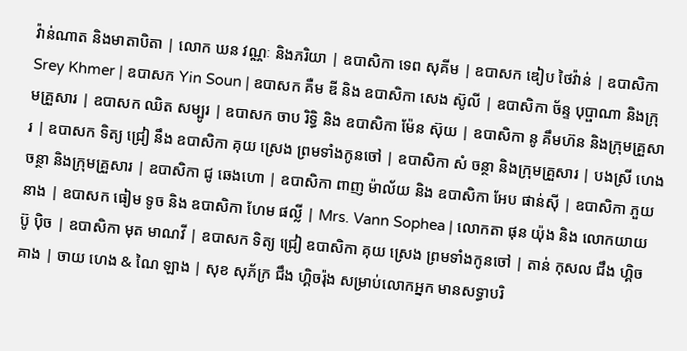វ៉ាន់ណាត និងមាតាបិតា | លោក ឃន វណ្ណៈ និងភរិយា | ឧបាសិកា ទេព សុគីម | ឧបាសក ឌៀប ថៃវ៉ាន់ | ឧបាសិកា Srey Khmer | ឧបាសក Yin Soun | ឧបាសក គឺម ឌី និង ឧបាសិកា សេង ស៊ូលី | ឧបាសិកា ច័ន្ទ បុប្ផាណា និងក្រុមគ្រួសារ | ឧបាសក ឈិត សម្បូរ | ឧបាសក ចាប រិទ្ធិ និង ឧបាសិកា ម៉ែន ស៊ុយ | ឧបាសិកា នូ គឹមហ៊ន និងក្រុមគ្រួសារ | ឧបាសក ទិត្យ ជ្រៀ នឹង ឧបាសិកា គុយ ស្រេង ព្រមទាំងកូនចៅ | ឧបាសិកា សំ ចន្ថា និងក្រុមគ្រួសារ | បងស្រី ហេង ចន្ថា និងក្រុមគ្រួសារ | ឧបាសិកា ជូ ឆេងហោ | ឧបាសិកា ពាញ ម៉ាល័យ និង ឧបាសិកា អែប ផាន់ស៊ី | ឧបាសិកា ភួយ នាង | ឧបាសក ធៀម ទូច និង ឧបាសិកា ហែម ផល្លី | Mrs. Vann Sophea | លោកតា ផុន យ៉ុង និង លោកយាយ ប៊ូ ប៉ិច | ឧបាសិកា មុត មាណវី | ឧបាសក ទិត្យ ជ្រៀ ឧបាសិកា គុយ ស្រេង ព្រមទាំងកូនចៅ | តាន់ កុសល ជឹង ហ្គិចគាង | ចាយ ហេង & ណៃ ឡាង | សុខ សុភ័ក្រ ជឹង ហ្គិចរ៉ុង សម្រាប់លោកអ្នក មានសទ្ធាបរិ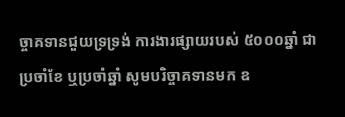ច្ចាគទានជួយទ្រទ្រង់ ការងារផ្សាយរបស់ ៥០០០ឆ្នាំ ជាប្រចាំខែ ឬប្រចាំឆ្នាំ សូមបរិច្ចាគទានមក ឧ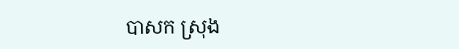បាសក ស្រុង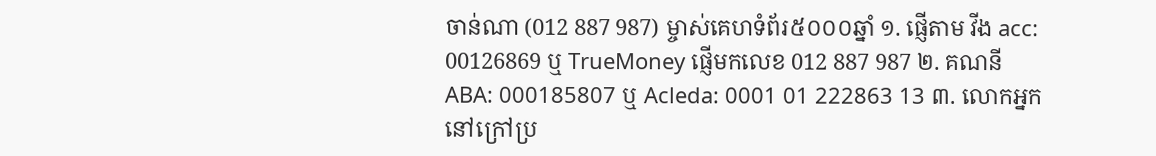ចាន់ណា (012 887 987) ម្ចាស់គេហទំព័រ៥០០០ឆ្នាំ ១. ផ្ញើតាម វីង acc: 00126869 ឬ TrueMoney ផ្ញើមកលេខ 012 887 987 ២. គណនី ABA: 000185807 ឬ Acleda: 0001 01 222863 13 ៣. លោកអ្នកនៅក្រៅប្រ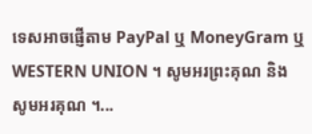ទេសអាចផ្ញើតាម PayPal ឬ MoneyGram ឬ WESTERN UNION ។ សូមអរព្រះគុណ និង សូមអរគុណ ។...